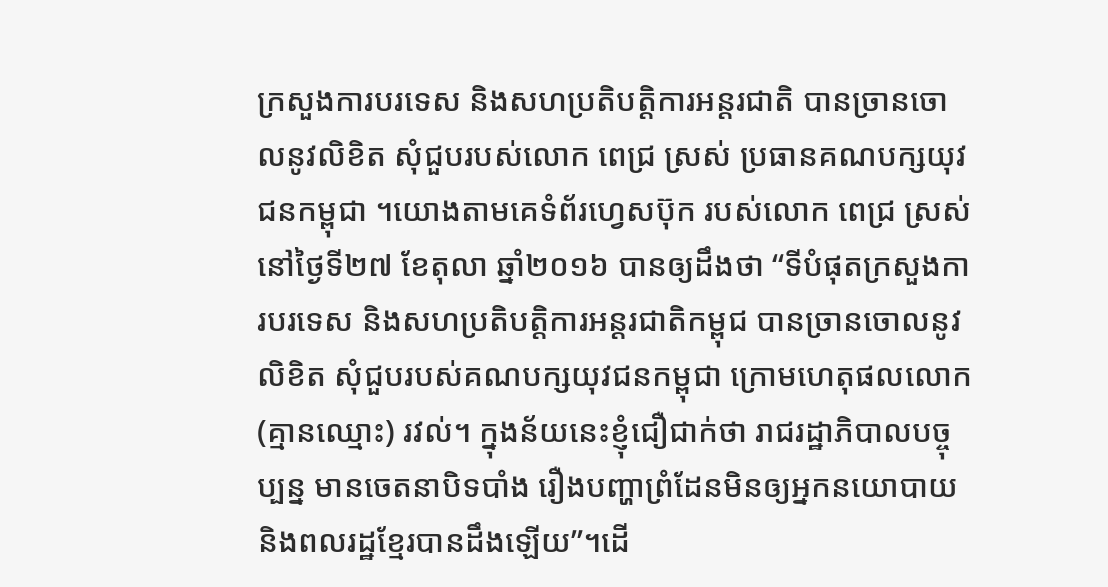ក្រសួងការបរទេស និងសហប្រតិបត្តិការអន្តរជាតិ បានច្រានចោលនូវលិខិត សុំជួបរបស់លោក ពេជ្រ ស្រស់ ប្រធានគណបក្សយុវជនកម្ពុជា ។យោងតាមគេទំព័រហ្វេសប៊ុក របស់លោក ពេជ្រ ស្រស់ នៅថ្ងៃទី២៧ ខែតុលា ឆ្នាំ២០១៦ បានឲ្យដឹងថា “ទីបំផុតក្រសួងការបរទេស និងសហប្រតិបត្តិការអន្តរជាតិកម្ពុជ បានច្រានចោលនូវលិខិត សុំជួបរបស់គណបក្សយុវជនកម្ពុជា ក្រោមហេតុផលលោក (គ្មានឈ្មោះ) រវល់។ ក្នុងន័យនេះខ្ញុំជឿជាក់ថា រាជរដ្ឋាភិបាលបច្ចុប្បន្ន មានចេតនាបិទបាំង រឿងបញ្ហាព្រំដែនមិនឲ្យអ្នកនយោបាយ និងពលរដ្ឋខ្មែរបានដឹងឡើយ”។ដើ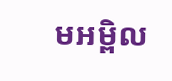មអម្ពិល